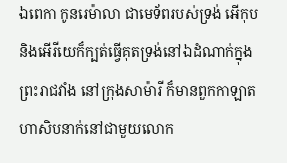ឯពេកា កូនរេម៉ាលា ជាមេទ័ពរបស់ទ្រង់ អើកុប និងអើរីយេក៏ក្បត់ធ្វើគុតទ្រង់នៅឯដំណាក់ក្នុងព្រះរាជវាំង នៅក្រុងសាម៉ារី ក៏មានពួកកាឡាតហាសិបនាក់នៅជាមួយលោក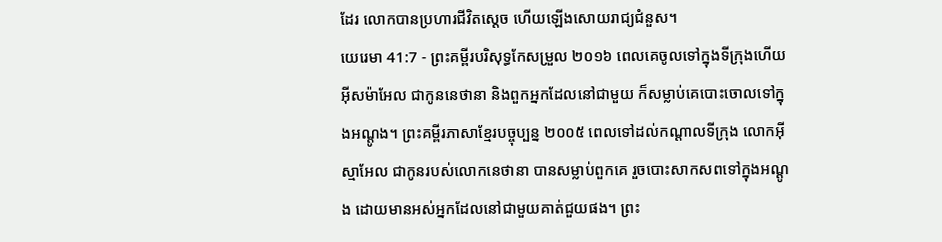ដែរ លោកបានប្រហារជីវិតស្តេច ហើយឡើងសោយរាជ្យជំនួស។
យេរេមា 41:7 - ព្រះគម្ពីរបរិសុទ្ធកែសម្រួល ២០១៦ ពេលគេចូលទៅក្នុងទីក្រុងហើយ អ៊ីសម៉ាអែល ជាកូននេថានា និងពួកអ្នកដែលនៅជាមួយ ក៏សម្លាប់គេបោះចោលទៅក្នុងអណ្ដូង។ ព្រះគម្ពីរភាសាខ្មែរបច្ចុប្បន្ន ២០០៥ ពេលទៅដល់កណ្ដាលទីក្រុង លោកអ៊ីស្មាអែល ជាកូនរបស់លោកនេថានា បានសម្លាប់ពួកគេ រួចបោះសាកសពទៅក្នុងអណ្ដូង ដោយមានអស់អ្នកដែលនៅជាមួយគាត់ជួយផង។ ព្រះ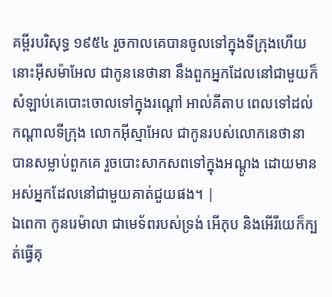គម្ពីរបរិសុទ្ធ ១៩៥៤ រួចកាលគេបានចូលទៅក្នុងទីក្រុងហើយ នោះអ៊ីសម៉ាអែល ជាកូននេថានា នឹងពួកអ្នកដែលនៅជាមួយក៏សំឡាប់គេបោះចោលទៅក្នុងរណ្តៅ អាល់គីតាប ពេលទៅដល់កណ្ដាលទីក្រុង លោកអ៊ីស្មាអែល ជាកូនរបស់លោកនេថានា បានសម្លាប់ពួកគេ រួចបោះសាកសពទៅក្នុងអណ្ដូង ដោយមានអស់អ្នកដែលនៅជាមួយគាត់ជួយផង។ |
ឯពេកា កូនរេម៉ាលា ជាមេទ័ពរបស់ទ្រង់ អើកុប និងអើរីយេក៏ក្បត់ធ្វើគុ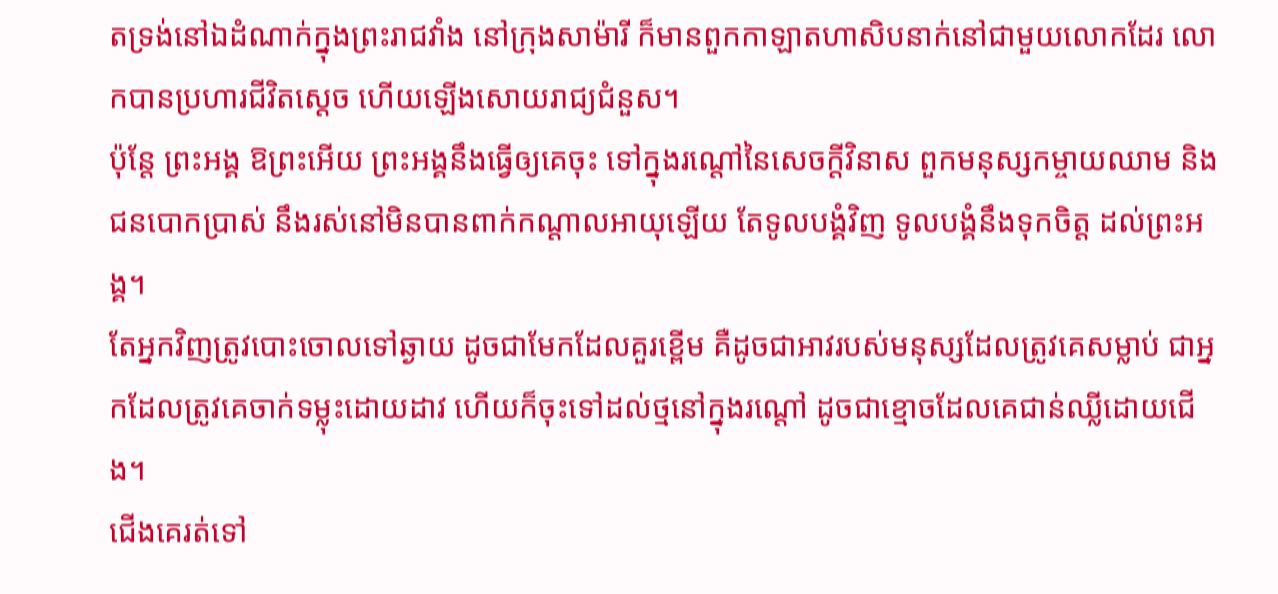តទ្រង់នៅឯដំណាក់ក្នុងព្រះរាជវាំង នៅក្រុងសាម៉ារី ក៏មានពួកកាឡាតហាសិបនាក់នៅជាមួយលោកដែរ លោកបានប្រហារជីវិតស្តេច ហើយឡើងសោយរាជ្យជំនួស។
ប៉ុន្តែ ព្រះអង្គ ឱព្រះអើយ ព្រះអង្គនឹងធ្វើឲ្យគេចុះ ទៅក្នុងរណ្តៅនៃសេចក្ដីវិនាស ពួកមនុស្សកម្ចាយឈាម និងជនបោកប្រាស់ នឹងរស់នៅមិនបានពាក់កណ្ដាលអាយុឡើយ តែទូលបង្គំវិញ ទូលបង្គំនឹងទុកចិត្ត ដល់ព្រះអង្គ។
តែអ្នកវិញត្រូវបោះចោលទៅឆ្ងាយ ដូចជាមែកដែលគួរខ្ពើម គឺដូចជាអាវរបស់មនុស្សដែលត្រូវគេសម្លាប់ ជាអ្នកដែលត្រូវគេចាក់ទម្លុះដោយដាវ ហើយក៏ចុះទៅដល់ថ្មនៅក្នុងរណ្តៅ ដូចជាខ្មោចដែលគេជាន់ឈ្លីដោយជើង។
ជើងគេរត់ទៅ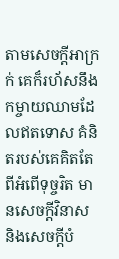តាមសេចក្ដីអាក្រក់ គេក៏រហ័សនឹងកម្ចាយឈាមដែលឥតទោស គំនិតរបស់គេគិតតែពីអំពើទុច្ចរិត មានសេចក្ដីវិនាស និងសេចក្ដីបំ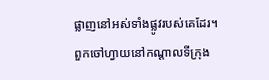ផ្លាញនៅអស់ទាំងផ្លូវរបស់គេដែរ។
ពួកចៅហ្វាយនៅកណ្ដាលទីក្រុង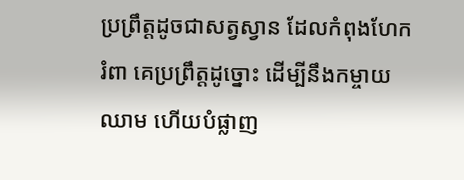ប្រព្រឹត្តដូចជាសត្វស្វាន ដែលកំពុងហែករំពា គេប្រព្រឹត្តដូច្នោះ ដើម្បីនឹងកម្ចាយឈាម ហើយបំផ្លាញ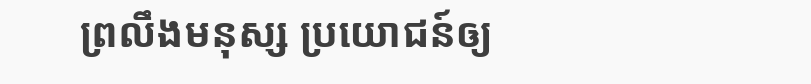ព្រលឹងមនុស្ស ប្រយោជន៍ឲ្យ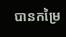បានកម្រៃ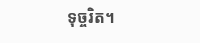ទុច្ចរិត។